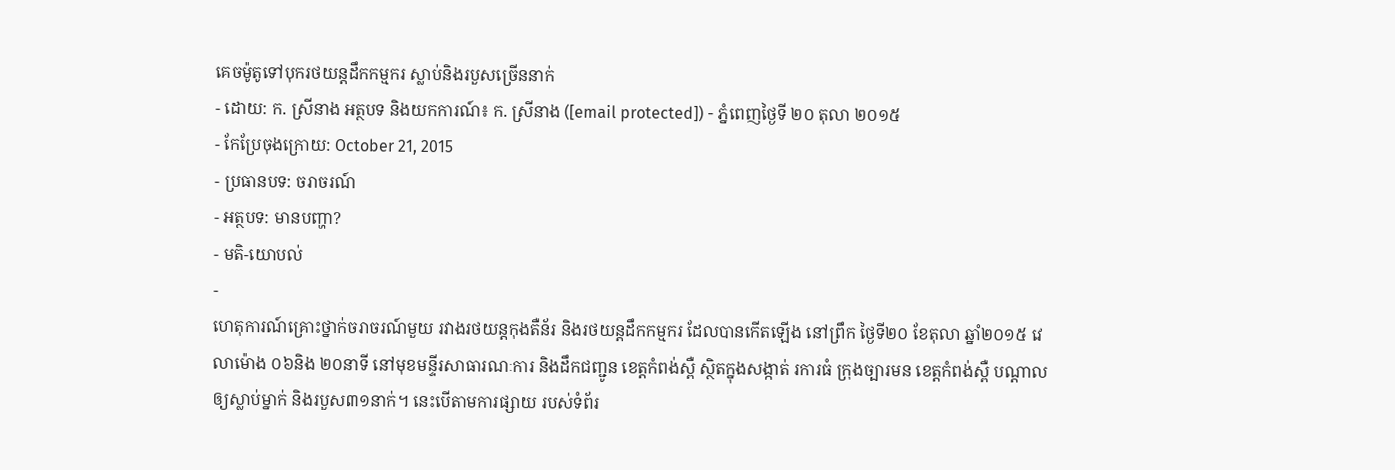គេចម៉ូតូទៅបុករថយន្តដឹកកម្មករ ស្លាប់និងរបួសច្រើននាក់
- ដោយ: ក. ស្រីនាង អត្ថបទ និងយកការណ៍៖ ក. ស្រីនាង ([email protected]) - ភ្នំពេញថ្ងៃទី ២០ តុលា ២០១៥
- កែប្រែចុងក្រោយ: October 21, 2015
- ប្រធានបទ: ចរាចរណ៍
- អត្ថបទ: មានបញ្ហា?
- មតិ-យោបល់
-
ហេតុការណ៍គ្រោះថ្នាក់ចរាចរណ៍មួយ រវាងរថយន្តកុងតឺន័រ និងរថយន្តដឹកកម្មករ ដែលបានកើតឡើង នៅព្រឹក ថ្ងៃទី២០ ខែតុលា ឆ្នាំ២០១៥ វេលាម៉ោង ០៦និង ២០នាទី នៅមុខមន្ទីរសាធារណៈការ និងដឹកជញ្ជូន ខេត្តកំពង់ស្ពឺ ស្ថិតក្នុងសង្កាត់ រការធំ ក្រុងច្បារមន ខេត្តកំពង់ស្ពឺ បណ្តាលឲ្យស្លាប់ម្នាក់ និងរបួស៣១នាក់។ នេះបើតាមការផ្សាយ របស់ទំព័រ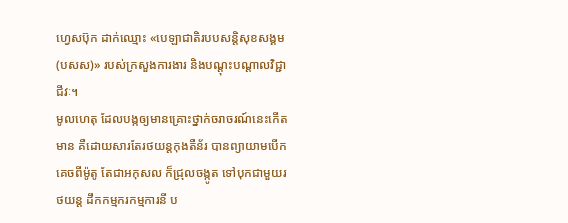ហ្វេសប៊ុក ដាក់ឈ្មោះ «បេឡាជាតិរបបសន្តិសុខសង្គម (បសស)» របស់ក្រសួងការងារ និងបណ្ដុះបណ្ដាលវិជ្ជាជីវៈ។
មូលហេតុ ដែលបង្កឲ្យមានគ្រោះថ្នាក់ចរាចរណ៍នេះកើតមាន គឺដោយសារតែរថយន្តកុងតឺន័រ បានព្យាយាមបើកគេចពីម៉ូតូ តែជាអកុសល ក៏ជ្រុលចង្កូត ទៅបុកជាមួយរថយន្ត ដឹកកម្មករកម្មការនី ប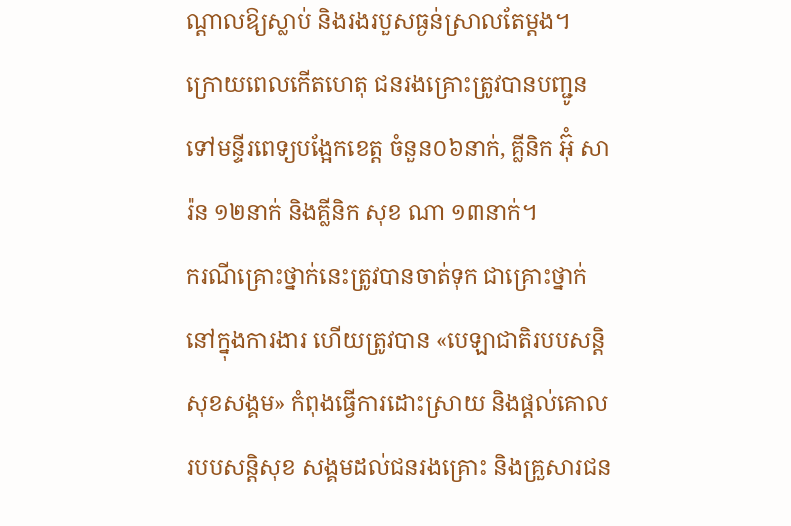ណ្តាលឱ្យស្លាប់ និងរងរបួសធ្ងន់ស្រាលតែម្តង។
ក្រោយពេលកើតហេតុ ជនរងគ្រោះត្រូវបានបញ្ជូន ទៅមន្ទីរពេទ្យបង្អែកខេត្ត ចំនួន០៦នាក់, គ្លីនិក អ៊ុំ សារ៉ន ១២នាក់ និងគ្លីនិក សុខ ណា ១៣នាក់។
ករណីគ្រោះថ្នាក់នេះត្រូវបានចាត់ទុក ជាគ្រោះថ្នាក់នៅក្នុងការងារ ហើយត្រូវបាន «បេឡាជាតិរបបសន្តិសុខសង្គម» កំពុងធ្វើការដោះស្រាយ និងផ្តល់គោល របបសន្តិសុខ សង្គមដល់ជនរងគ្រោះ និងគ្រួសារជន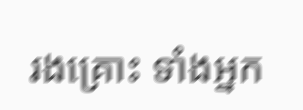រងគ្រោះ ទាំងអ្នក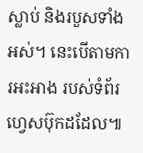ស្លាប់ និងរបួសទាំងអស់។ នេះបើតាមការអះអាង របស់ទំព័រហ្វេសប៊ុកដដែល៕